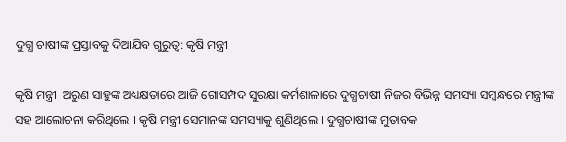ଦୁଗ୍ଧ ଚାଷୀଙ୍କ ପ୍ରସ୍ତାବକୁ ଦିଆଯିବ ଗୁରୁତ୍ୱ: କୃଷି ମନ୍ତ୍ରୀ

କୃଷି ମନ୍ତ୍ରୀ  ଅରୁଣ ସାହୁଙ୍କ ଅଧ୍ୟକ୍ଷତାରେ ଆଜି ଗୋସମ୍ପଦ ସୁରକ୍ଷା କର୍ମଶାଳାରେ ଦୁଗ୍ଧଚାଷୀ ନିଜର ବିଭିନ୍ନ ସମସ୍ୟା ସମ୍ୱନ୍ଧରେ ମନ୍ତ୍ରୀଙ୍କ ସହ ଆଲୋଚନା କରିଥିଲେ । କୃଷି ମନ୍ତ୍ରୀ ସେମାନଙ୍କ ସମସ୍ୟାକୁ ଶୁଣିଥିଲେ । ଦୁଗ୍ଧଚାଷୀଙ୍କ ମୁତାବକ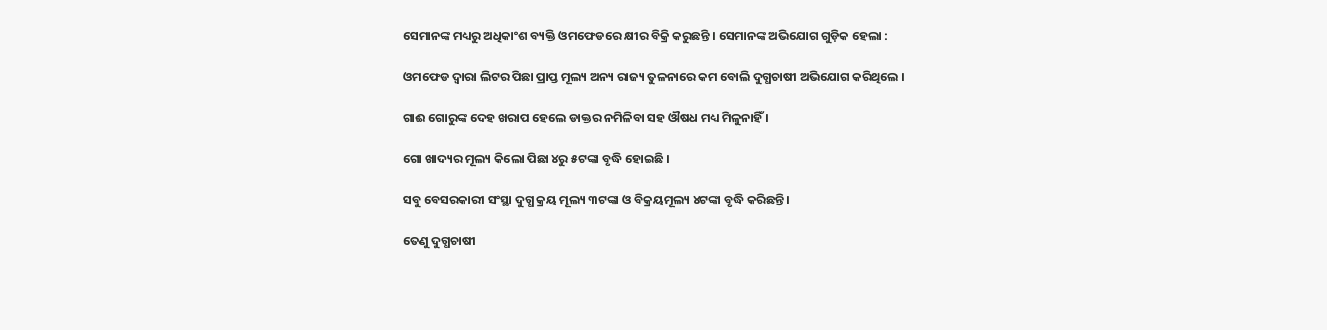ସେମାନଙ୍କ ମଧ୍ୟରୁ ଅଧିକାଂଶ ବ୍ୟକ୍ତି ଓମଫେଡରେ କ୍ଷୀର ବିକ୍ରି କରୁଛନ୍ତି । ସେମାନଙ୍କ ଅଭିଯୋଗ ଗୁଡ଼ିକ ହେଲା :

ଓମଫେଡ ଦ୍ୱାରା ଲିଟର ପିଛା ପ୍ରାପ୍ତ ମୂଲ୍ୟ ଅନ୍ୟ ରାଜ୍ୟ ତୁଳନାରେ କମ ବୋଲି ଦୁଗ୍ଧଚାଷୀ ଅଭିଯୋଗ କରିଥିଲେ ।

ଗାଈ ଗୋରୁଙ୍କ ଦେହ ଖରାପ ହେଲେ ଡାକ୍ତର ନମିଳିବା ସହ ଔଷଧ ମଧ୍ୟ ମିଳୁନାହିଁ ।

ଗୋ ଖାଦ୍ୟର ମୂଲ୍ୟ କିଲୋ ପିଛା ୪ରୁ ୫ଟଙ୍କା ବୃଦ୍ଧି ହୋଇଛି ।

ସବୁ ବେସରକାରୀ ସଂସ୍ଥା ଦୁଗ୍ଧ କ୍ରୟ ମୂଲ୍ୟ ୩ଟଙ୍କା ଓ ବିକ୍ରୟମୂଲ୍ୟ ୪ଟଙ୍କା ବୃଦ୍ଧି କରିଛନ୍ତି ।

ତେଣୁ ଦୁଗ୍ଧଚାଷୀ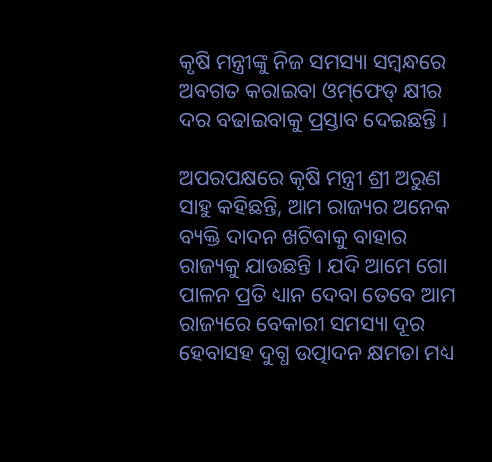କୃଷି ମନ୍ତ୍ରୀଙ୍କୁ ନିଜ ସମସ୍ୟା ସମ୍ୱନ୍ଧରେ ଅବଗତ କରାଇବା ଓମ୍‌ଫେଡ୍‌ କ୍ଷୀର ଦର ବଢାଇବାକୁ ପ୍ରସ୍ତାବ ଦେଇଛନ୍ତି ।

ଅପରପକ୍ଷରେ କୃଷି ମନ୍ତ୍ରୀ ଶ୍ରୀ ଅରୁଣ ସାହୁ କହିଛନ୍ତି, ଆମ ରାଜ୍ୟର ଅନେକ ବ୍ୟକ୍ତି ଦାଦନ ଖଟିବାକୁ ବାହାର ରାଜ୍ୟକୁ ଯାଉଛନ୍ତି । ଯଦି ଆମେ ଗୋ ପାଳନ ପ୍ରତି ଧ୍ୟାନ ଦେବା ତେବେ ଆମ ରାଜ୍ୟରେ ବେକାରୀ ସମସ୍ୟା ଦୂର ହେବାସହ ଦୁଗ୍ଧ ଉତ୍ପାଦନ କ୍ଷମତା ମଧ୍ୟ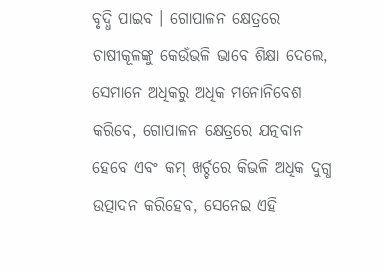ବୃଦ୍ଧି ପାଇବ । ଗୋପାଳନ କ୍ଷେତ୍ରରେ ଚାଷୀକୂଳଙ୍କୁ କେଉଁଭଳି ଭାବେ ଶିକ୍ଷା ଦେଲେ, ସେମାନେ ଅଧିକରୁ ଅଧିକ ମନୋନିବେଶ କରିବେ, ଗୋପାଳନ କ୍ଷେତ୍ରରେ ଯତ୍ନବାନ ହେବେ ଏବଂ କମ୍ ଖର୍ଚ୍ଚରେ କିଭଳି ଅଧିକ ଦୁଗ୍ଧ ଉତ୍ପାଦନ କରିହେବ, ସେନେଇ ଏହି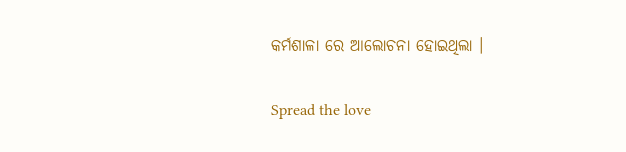କର୍ମଶାଳା ରେ ଆଲୋଚନା ହୋଇଥିଲା ।

Spread the love